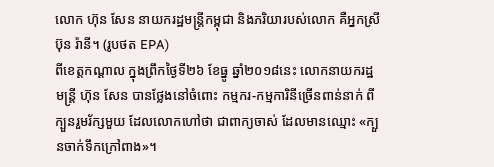លោក ហ៊ុន សែន នាយករដ្ឋមន្ត្រីកម្ពុជា និងភរិយារបស់លោក គឺអ្នកស្រី ប៊ុន រ៉ានី។ (រូបថត EPA)
ពីខេត្តកណ្ដាល ក្នុងព្រឹកថ្ងៃទី២៦ ខែធ្នូ ឆ្នាំ២០១៨នេះ លោកនាយករដ្ឋមន្ត្រី ហ៊ុន សែន បានថ្លែងនៅចំពោះ កម្មករ-កម្មការិនីច្រើនពាន់នាក់ ពីក្បួនរួមរ័ក្សមួយ ដែលលោកហៅថា ជាពាក្យចាស់ ដែលមានឈ្មោះ «ក្បួនចាក់ទឹកក្រៅពាង»។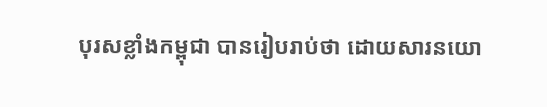បុរសខ្លាំងកម្ពុជា បានរៀបរាប់ថា ដោយសារនយោ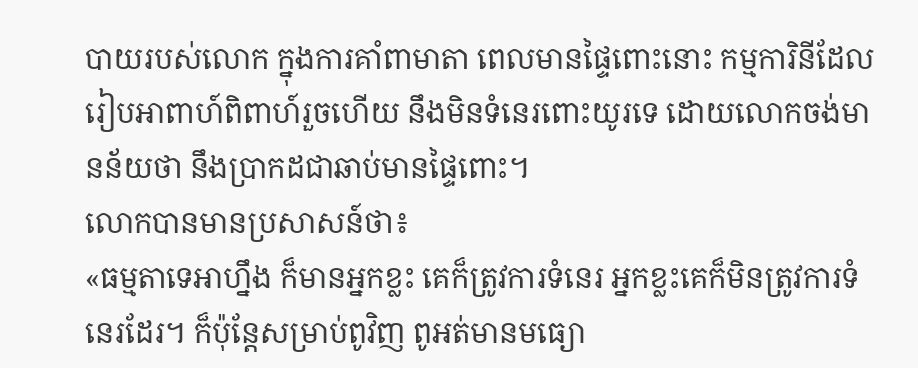បាយរបស់លោក ក្នុងការគាំពាមាតា ពេលមានផ្ទៃពោះនោះ កម្មការិនីដែលរៀបអាពាហ៍ពិពាហ៍រួចហើយ នឹងមិនទំនេរពោះយូរទេ ដោយលោកចង់មានន័យថា នឹងប្រាកដជាឆាប់មានផ្ទៃពោះ។
លោកបានមានប្រសាសន៍ថា៖
«ធម្មតាទេអាហ្នឹង ក៏មានអ្នកខ្លះ គេក៏ត្រូវការទំនេរ អ្នកខ្លះគេក៏មិនត្រូវការទំនេរដែរ។ ក៏ប៉ុន្តែសម្រាប់ពូវិញ ពូអត់មានមធ្យោ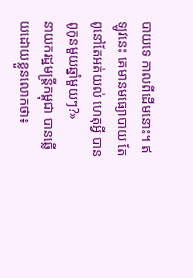បាយទេ កាលពីដើមនោះ។ ឥឡូវនេះ គេមានមធ្យោបាយ តែពូនៅតែអត់យល់ ហេតុអ្វី បានពូកូនមួយឆ្នាំមួយៗ?»
នាយករដ្ឋមន្ត្រីកម្ពុជា បានឆ្លើយដោយខ្លួនលោកថា៖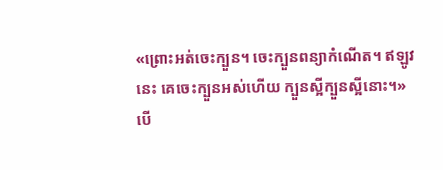«ព្រោះអត់ចេះក្បួន។ ចេះក្បួនពន្យាកំណើត។ ឥឡូវនេះ គេចេះក្បួនអស់ហើយ ក្បួនស្អីក្បួនស្អីនោះ។»
បើ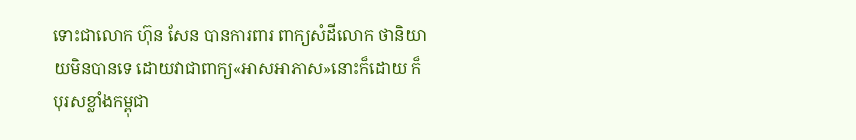ទោះជាលោក ហ៊ុន សែន បានការពារ ពាក្យសំដីលោក ថានិយាយមិនបានទេ ដោយវាជាពាក្យ«អាសអាភាស»នោះក៏ដោយ ក៏បុរសខ្លាំងកម្ពុជា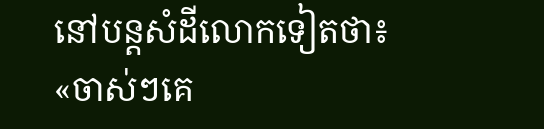នៅបន្តសំដីលោកទៀតថា៖
«ចាស់ៗគេ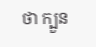ថា ក្បួន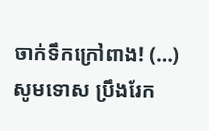ចាក់ទឹកក្រៅពាង! (…) សូមទោស ប្រឹងរែក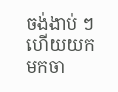ចង់ងាប់ ៗ ហើយយកមកចា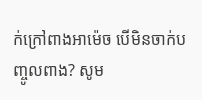ក់ក្រៅពាងអាម៉េច បើមិនចាក់បញ្ចូលពាង? សូម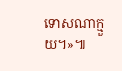ទោសណាក្មួយ។»៕